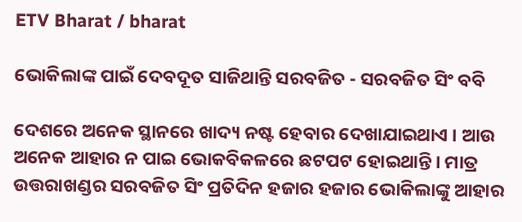ETV Bharat / bharat

ଭୋକିଲାଙ୍କ ପାଇଁ ଦେବଦୂତ ସାଜିଥାନ୍ତି ସରବଜିତ - ସରବଜିତ ସିଂ ବବି

ଦେଶରେ ଅନେକ ସ୍ଥାନରେ ଖାଦ୍ୟ ନଷ୍ଟ ହେବାର ଦେଖାଯାଇଥାଏ । ଆଉ ଅନେକ ଆହାର ନ ପାଇ ଭୋକବିକଳରେ ଛଟପଟ ହୋଇଥାନ୍ତି । ମାତ୍ର ଉତ୍ତରାଖଣ୍ଡର ସରବଜିତ ସିଂ ପ୍ରତିଦିନ ହଜାର ହଜାର ଭୋକିଲାଙ୍କୁ ଆହାର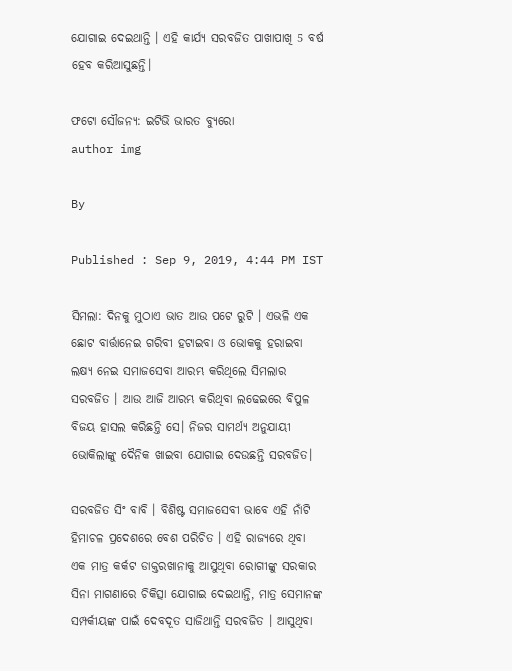ଯୋଗାଇ ଦେଇଥାନ୍ତି । ଏହି କାର୍ଯ୍ୟ ସରବଜିତ ପାଖାପାଖି 5 ବର୍ଷ ହେବ କରିଆସୁଛନ୍ତି।

ଫଟୋ ସୌଜନ୍ୟ: ଇଟିଭି ଭାରତ ବ୍ୟୁରୋ
author img

By

Published : Sep 9, 2019, 4:44 PM IST

ସିମଲା: ଦିନକୁ ମୁଠାଏ ଭାତ ଆଉ ପଟେ ରୁଟି । ଏଭଳି ଏକ ଛୋଟ ବାର୍ତ୍ତାନେଇ ଗରିବୀ ହଟାଇବା ଓ ଭୋକକୁ ହରାଇବା ଲକ୍ଷ୍ୟ ନେଇ ସମାଜସେବା ଆରମ୍ଭ କରିଥିଲେ ସିମଲାର ସରବଜିତ । ଆଉ ଆଜି ଆରମ୍ଭ କରିଥିବା ଲଢେଇରେ ବିପୁଳ ବିଜୟ ହାସଲ କରିଛନ୍ତି ସେ। ନିଜର ସାମର୍ଥ୍ୟ ଅନୁଯାୟୀ ଭୋକିଲାଙ୍କୁ ଦୈନିକ ଖାଇବା ଯୋଗାଇ ଦେଉଛନ୍ତି ସରବଜିତ।

ସରବଜିତ ସିଂ ବାବି । ବିଶିଷ୍ଟ ସମାଜସେବୀ ଭାବେ ଏହି ନାଁଟି ହିମାଚଳ ପ୍ରଦେଶରେ ବେଶ ପରିଚିତ । ଏହି ରାଜ୍ୟରେ ଥିବା ଏକ ମାତ୍ର କର୍କଟ ଡାକ୍ତରଖାନାକୁ ଆସୁଥିବା ରୋଗୀଙ୍କୁ ସରକାର ସିନା ମାଗଣାରେ ଚିକିତ୍ସା ଯୋଗାଇ ଦେଇଥାନ୍ତି, ମାତ୍ର ସେମାନଙ୍କ ସମ୍ପର୍କୀୟଙ୍କ ପାଇଁ ଦେବଦୂତ ସାଜିଥାନ୍ତି ସରବଜିତ । ଆସୁଥିବା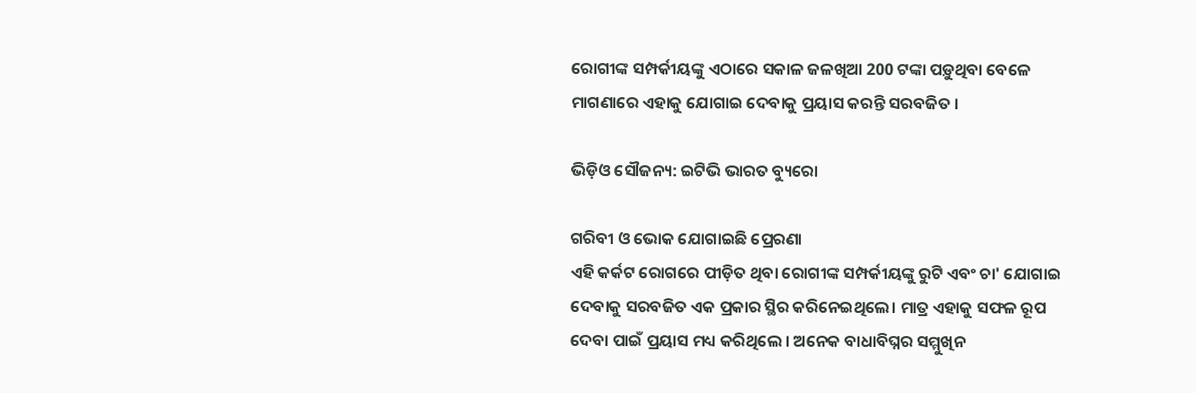ରୋଗୀଙ୍କ ସମ୍ପର୍କୀୟଙ୍କୁ ଏଠାରେ ସକାଳ ଜଳଖିଆ 200 ଟଙ୍କା ପଡ଼ୁଥିବା ବେଳେ ମାଗଣାରେ ଏହାକୁ ଯୋଗାଇ ଦେବାକୁ ପ୍ରୟାସ କରନ୍ତି ସରବଜିତ ।

ଭିଡ଼ିଓ ସୌଜନ୍ୟ: ଇଟିଭି ଭାରତ ବ୍ୟୁରୋ

ଗରିବୀ ଓ ଭୋକ ଯୋଗାଇଛି ପ୍ରେରଣା
ଏହି କର୍କଟ ରୋଗରେ ପୀଡ଼ିତ ଥିବା ରୋଗୀଙ୍କ ସମ୍ପର୍କୀୟଙ୍କୁ ରୁଟି ଏବଂ ଚା' ଯୋଗାଇ ଦେବାକୁ ସରବଜିତ ଏକ ପ୍ରକାର ସ୍ଥିର କରିନେଇଥିଲେ। ମାତ୍ର ଏହାକୁ ସଫଳ ରୂପ ଦେବା ପାଇଁ ପ୍ରୟାସ ମଧ୍ୟ କରିଥିଲେ । ଅନେକ ବାଧାବିଘ୍ନର ସମ୍ମୁଖିନ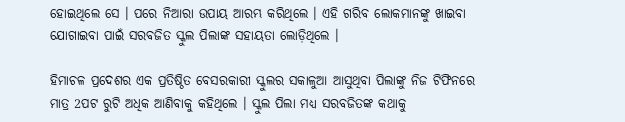ହୋଇଥିଲେ ସେ । ପରେ ନିଆରା ଉପାୟ ଆରମ୍ଭ କରିଥିଲେ । ଏହି ଗରିବ ଲୋକମାନଙ୍କୁ ଖାଇବା ଯୋଗାଇବା ପାଇଁ ସରବଜିତ ସ୍କୁଲ ପିଲାଙ୍କ ସହାୟତା ଲୋଡ଼ିଥିଲେ ।

ହିମାଚଳ ପ୍ରଦେଶର ଏକ ପ୍ରତିଷ୍ଠିତ ବେସରକାରୀ ସ୍କୁଲର ସକାଳୁଆ ଆସୁଥିବା ପିଲାଙ୍କୁ ନିଜ ଟିଫିନରେ ମାତ୍ର 2ପଟ ରୁଟି ଅଧିକ ଆଣିବାକୁ କହିଥିଲେ । ସ୍କୁଲ ପିଲା ମଧ୍ୟ ସରବଜିତଙ୍କ କଥାକୁ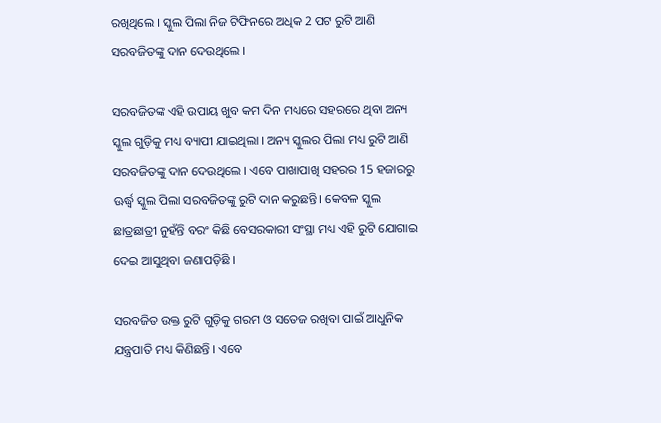ରଖିଥିଲେ । ସ୍କୁଲ ପିଲା ନିଜ ଟିଫିନରେ ଅଧିକ 2 ପଟ ରୁଟି ଆଣି ସରବଜିତଙ୍କୁ ଦାନ ଦେଉଥିଲେ ।

ସରବଜିତଙ୍କ ଏହି ଉପାୟ ଖୁବ କମ ଦିନ ମଧ୍ୟରେ ସହରରେ ଥିବା ଅନ୍ୟ ସ୍କୁଲ ଗୁଡ଼ିକୁ ମଧ୍ୟ ବ୍ୟାପୀ ଯାଇଥିଲା । ଅନ୍ୟ ସ୍କୁଲର ପିଲା ମଧ୍ୟ ରୁଟି ଆଣି ସରବଜିତଙ୍କୁ ଦାନ ଦେଉଥିଲେ । ଏବେ ପାଖାପାଖି ସହରର 15 ହଜାରରୁ ଊର୍ଦ୍ଧ୍ବ ସ୍କୁଲ ପିଲା ସରବଜିତଙ୍କୁ ରୁଟି ଦାନ କରୁଛନ୍ତି। କେବଳ ସ୍କୁଲ ଛାତ୍ରଛାତ୍ରୀ ନୁହଁନ୍ତି ବରଂ କିଛି ବେସରକାରୀ ସଂସ୍ଥା ମଧ୍ୟ ଏହି ରୁଟି ଯୋଗାଇ ଦେଇ ଆସୁଥିବା ଜଣାପଡ଼ିଛି ।

ସରବଜିତ ଉକ୍ତ ରୁଟି ଗୁଡ଼ିକୁ ଗରମ ଓ ସତେଜ ରଖିବା ପାଇଁ ଆଧୁନିକ ଯନ୍ତ୍ରପାତି ମଧ୍ୟ କିଣିଛନ୍ତି । ଏବେ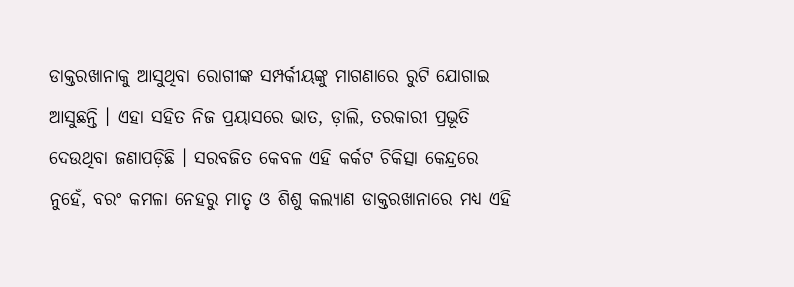ଡାକ୍ତରଖାନାକୁ ଆସୁଥିବା ରୋଗୀଙ୍କ ସମ୍ପର୍କୀୟଙ୍କୁ ମାଗଣାରେ ରୁଟି ଯୋଗାଇ ଆସୁଛନ୍ତି । ଏହା ସହିତ ନିଜ ପ୍ରୟାସରେ ଭାତ, ଡ଼ାଲି, ତରକାରୀ ପ୍ରଭୂତି ଦେଉଥିବା ଜଣାପଡ଼ିଛି । ସରବଜିତ କେବଳ ଏହି କର୍କଟ ଚିକିତ୍ସା କେନ୍ଦ୍ରରେ ନୁହେଁ, ବରଂ କମଳା ନେହରୁ ମାତୃ ଓ ଶିଶୁ କଲ୍ୟାଣ ଡାକ୍ତରଖାନାରେ ମଧ୍ୟ ଏହି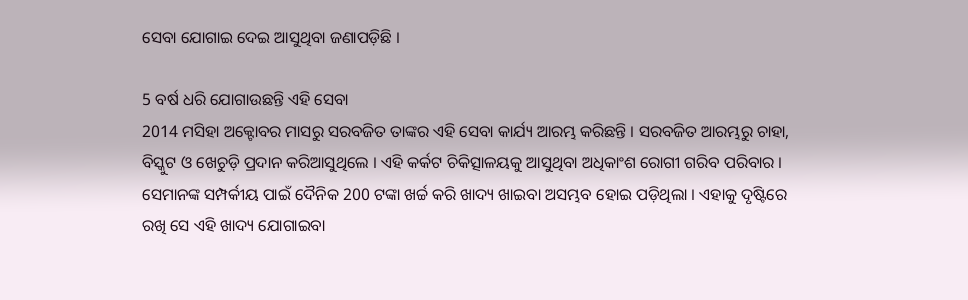ସେବା ଯୋଗାଇ ଦେଇ ଆସୁଥିବା ଜଣାପଡ଼ିଛି ।

5 ବର୍ଷ ଧରି ଯୋଗାଉଛନ୍ତି ଏହି ସେବା
2014 ମସିହା ଅକ୍ଟୋବର ମାସରୁ ସରବଜିତ ତାଙ୍କର ଏହି ସେବା କାର୍ଯ୍ୟ ଆରମ୍ଭ କରିଛନ୍ତି । ସରବଜିତ ଆରମ୍ଭରୁ ଚାହା, ବିସ୍କୁଟ ଓ ଖେଚୁଡ଼ି ପ୍ରଦାନ କରିଆସୁଥିଲେ । ଏହି କର୍କଟ ଚିକିତ୍ସାଳୟକୁ ଆସୁଥିବା ଅଧିକାଂଶ ରୋଗୀ ଗରିବ ପରିବାର । ସେମାନଙ୍କ ସମ୍ପର୍କୀୟ ପାଇଁ ଦୈନିକ 200 ଟଙ୍କା ଖର୍ଚ୍ଚ କରି ଖାଦ୍ୟ ଖାଇବା ଅସମ୍ଭବ ହୋଇ ପଡ଼ିଥିଲା । ଏହାକୁ ଦୃଷ୍ଟିରେ ରଖି ସେ ଏହି ଖାଦ୍ୟ ଯୋଗାଇବା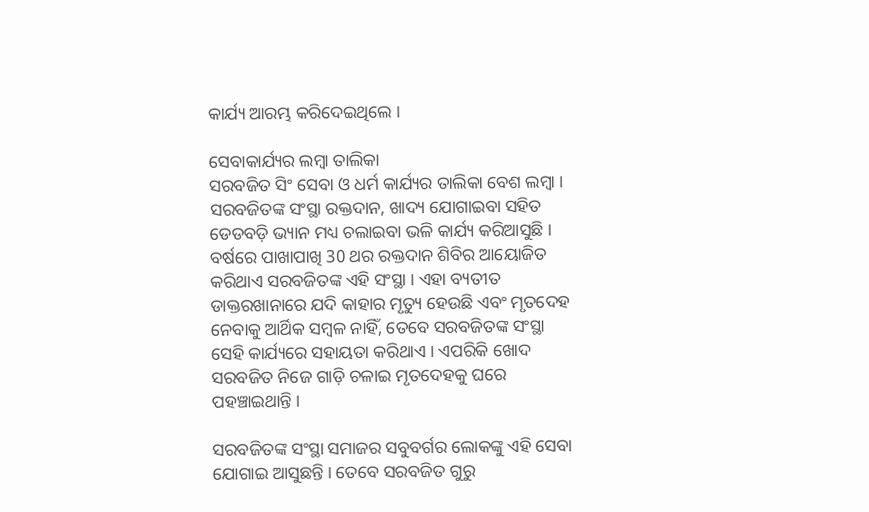କାର୍ଯ୍ୟ ଆରମ୍ଭ କରିଦେଇଥିଲେ ।

ସେବାକାର୍ଯ୍ୟର ଲମ୍ବା ତାଲିକା
ସରବଜିତ ସିଂ ସେବା ଓ ଧର୍ମ କାର୍ଯ୍ୟର ତାଲିକା ବେଶ ଲମ୍ବା । ସରବଜିତଙ୍କ ସଂସ୍ଥା ରକ୍ତଦାନ, ଖାଦ୍ୟ ଯୋଗାଇବା ସହିତ ଡେଡବଡ଼ି ଭ୍ୟାନ ମଧ୍ୟ ଚଲାଇବା ଭଳି କାର୍ଯ୍ୟ କରିଆସୁଛି । ବର୍ଷରେ ପାଖାପାଖି 30 ଥର ରକ୍ତଦାନ ଶିବିର ଆୟୋଜିତ କରିଥାଏ ସରବଜିତଙ୍କ ଏହି ସଂସ୍ଥା । ଏହା ବ୍ୟତୀତ ଡାକ୍ତରଖାନାରେ ଯଦି କାହାର ମୃତ୍ୟୁ ହେଉଛି ଏବଂ ମୃତଦେହ ନେବାକୁ ଆର୍ଥିକ ସମ୍ବଳ ନାହିଁ, ତେବେ ସରବଜିତଙ୍କ ସଂସ୍ଥା ସେହି କାର୍ଯ୍ୟରେ ସହାୟତା କରିଥାଏ । ଏପରିକି ଖୋଦ ସରବଜିତ ନିଜେ ଗାଡ଼ି ଚଳାଇ ମୃତଦେହକୁ ଘରେ ପହଞ୍ଚାଇଥାନ୍ତି ।

ସରବଜିତଙ୍କ ସଂସ୍ଥା ସମାଜର ସବୁବର୍ଗର ଲୋକଙ୍କୁ ଏହି ସେବା ଯୋଗାଇ ଆସୁଛନ୍ତି । ତେବେ ସରବଜିତ ଗୁରୁ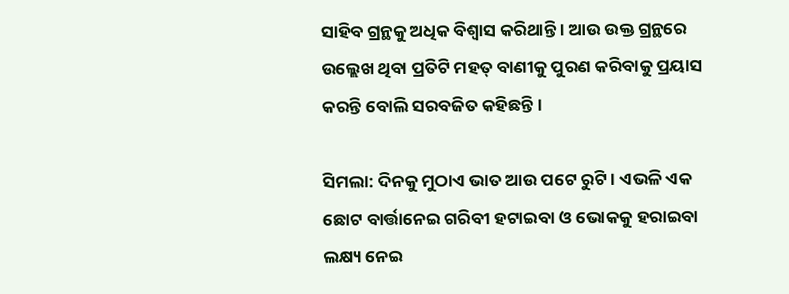ସାହିବ ଗ୍ରନ୍ଥକୁ ଅଧିକ ବିଶ୍ବାସ କରିଥାନ୍ତି । ଆଉ ଉକ୍ତ ଗ୍ରନ୍ଥରେ ଉଲ୍ଲେଖ ଥିବା ପ୍ରତିଟି ମହତ୍‌ ବାଣୀକୁ ପୁରଣ କରିବାକୁ ପ୍ରୟାସ କରନ୍ତି ବୋଲି ସରବଜିତ କହିଛନ୍ତି।

ସିମଲା: ଦିନକୁ ମୁଠାଏ ଭାତ ଆଉ ପଟେ ରୁଟି । ଏଭଳି ଏକ ଛୋଟ ବାର୍ତ୍ତାନେଇ ଗରିବୀ ହଟାଇବା ଓ ଭୋକକୁ ହରାଇବା ଲକ୍ଷ୍ୟ ନେଇ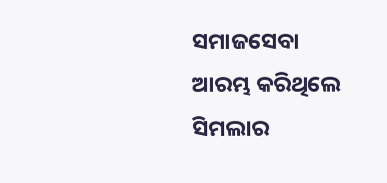ସମାଜସେବା ଆରମ୍ଭ କରିଥିଲେ ସିମଲାର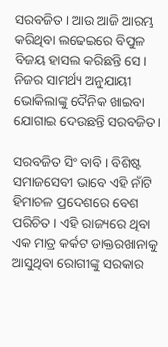ସରବଜିତ । ଆଉ ଆଜି ଆରମ୍ଭ କରିଥିବା ଲଢେଇରେ ବିପୁଳ ବିଜୟ ହାସଲ କରିଛନ୍ତି ସେ। ନିଜର ସାମର୍ଥ୍ୟ ଅନୁଯାୟୀ ଭୋକିଲାଙ୍କୁ ଦୈନିକ ଖାଇବା ଯୋଗାଇ ଦେଉଛନ୍ତି ସରବଜିତ।

ସରବଜିତ ସିଂ ବାବି । ବିଶିଷ୍ଟ ସମାଜସେବୀ ଭାବେ ଏହି ନାଁଟି ହିମାଚଳ ପ୍ରଦେଶରେ ବେଶ ପରିଚିତ । ଏହି ରାଜ୍ୟରେ ଥିବା ଏକ ମାତ୍ର କର୍କଟ ଡାକ୍ତରଖାନାକୁ ଆସୁଥିବା ରୋଗୀଙ୍କୁ ସରକାର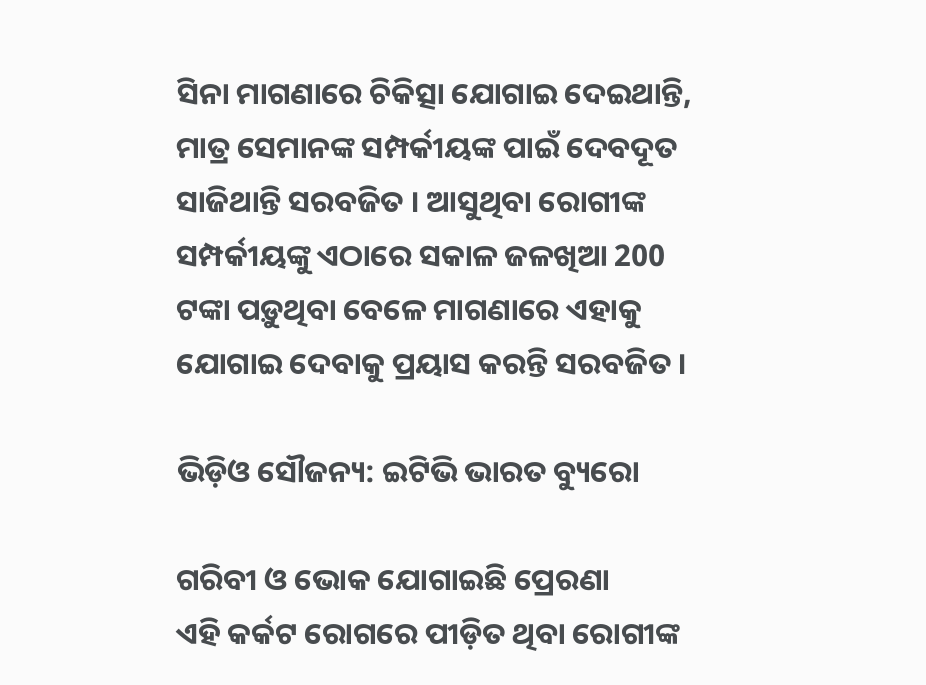ସିନା ମାଗଣାରେ ଚିକିତ୍ସା ଯୋଗାଇ ଦେଇଥାନ୍ତି, ମାତ୍ର ସେମାନଙ୍କ ସମ୍ପର୍କୀୟଙ୍କ ପାଇଁ ଦେବଦୂତ ସାଜିଥାନ୍ତି ସରବଜିତ । ଆସୁଥିବା ରୋଗୀଙ୍କ ସମ୍ପର୍କୀୟଙ୍କୁ ଏଠାରେ ସକାଳ ଜଳଖିଆ 200 ଟଙ୍କା ପଡ଼ୁଥିବା ବେଳେ ମାଗଣାରେ ଏହାକୁ ଯୋଗାଇ ଦେବାକୁ ପ୍ରୟାସ କରନ୍ତି ସରବଜିତ ।

ଭିଡ଼ିଓ ସୌଜନ୍ୟ: ଇଟିଭି ଭାରତ ବ୍ୟୁରୋ

ଗରିବୀ ଓ ଭୋକ ଯୋଗାଇଛି ପ୍ରେରଣା
ଏହି କର୍କଟ ରୋଗରେ ପୀଡ଼ିତ ଥିବା ରୋଗୀଙ୍କ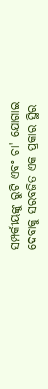ସମ୍ପର୍କୀୟଙ୍କୁ ରୁଟି ଏବଂ ଚା' ଯୋଗାଇ ଦେବାକୁ ସରବଜିତ ଏକ ପ୍ରକାର ସ୍ଥିର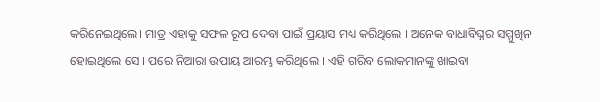କରିନେଇଥିଲେ। ମାତ୍ର ଏହାକୁ ସଫଳ ରୂପ ଦେବା ପାଇଁ ପ୍ରୟାସ ମଧ୍ୟ କରିଥିଲେ । ଅନେକ ବାଧାବିଘ୍ନର ସମ୍ମୁଖିନ ହୋଇଥିଲେ ସେ । ପରେ ନିଆରା ଉପାୟ ଆରମ୍ଭ କରିଥିଲେ । ଏହି ଗରିବ ଲୋକମାନଙ୍କୁ ଖାଇବା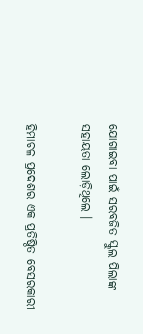ଯୋଗାଇବା ପାଇଁ ସରବଜିତ ସ୍କୁଲ ପିଲାଙ୍କ ସହାୟତା ଲୋଡ଼ିଥିଲେ ।

ହିମାଚଳ ପ୍ରଦେଶର ଏକ ପ୍ରତିଷ୍ଠିତ ବେସରକାରୀ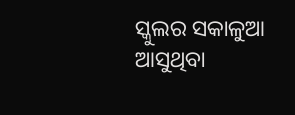ସ୍କୁଲର ସକାଳୁଆ ଆସୁଥିବା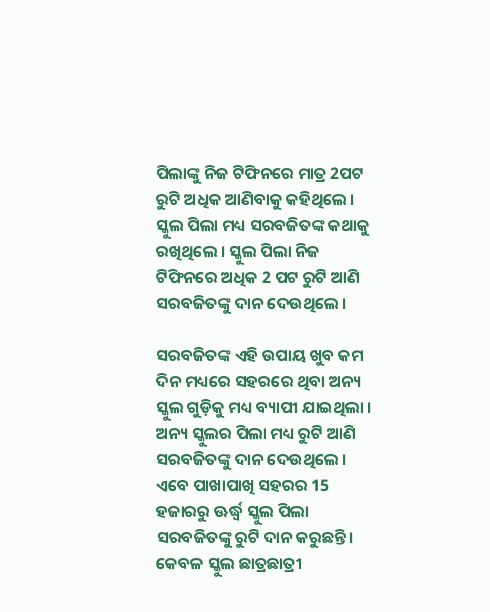ପିଲାଙ୍କୁ ନିଜ ଟିଫିନରେ ମାତ୍ର 2ପଟ ରୁଟି ଅଧିକ ଆଣିବାକୁ କହିଥିଲେ । ସ୍କୁଲ ପିଲା ମଧ୍ୟ ସରବଜିତଙ୍କ କଥାକୁ ରଖିଥିଲେ । ସ୍କୁଲ ପିଲା ନିଜ ଟିଫିନରେ ଅଧିକ 2 ପଟ ରୁଟି ଆଣି ସରବଜିତଙ୍କୁ ଦାନ ଦେଉଥିଲେ ।

ସରବଜିତଙ୍କ ଏହି ଉପାୟ ଖୁବ କମ ଦିନ ମଧ୍ୟରେ ସହରରେ ଥିବା ଅନ୍ୟ ସ୍କୁଲ ଗୁଡ଼ିକୁ ମଧ୍ୟ ବ୍ୟାପୀ ଯାଇଥିଲା । ଅନ୍ୟ ସ୍କୁଲର ପିଲା ମଧ୍ୟ ରୁଟି ଆଣି ସରବଜିତଙ୍କୁ ଦାନ ଦେଉଥିଲେ । ଏବେ ପାଖାପାଖି ସହରର 15 ହଜାରରୁ ଊର୍ଦ୍ଧ୍ବ ସ୍କୁଲ ପିଲା ସରବଜିତଙ୍କୁ ରୁଟି ଦାନ କରୁଛନ୍ତି। କେବଳ ସ୍କୁଲ ଛାତ୍ରଛାତ୍ରୀ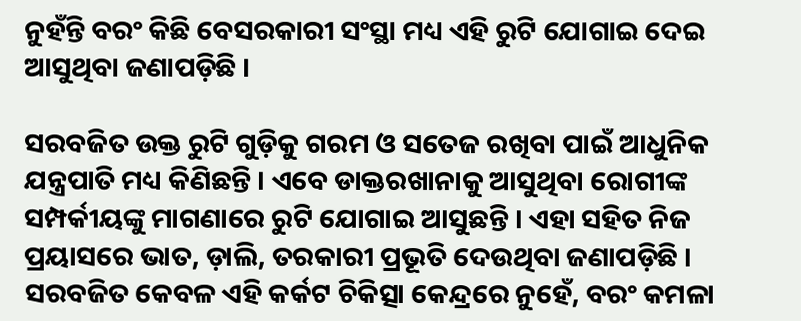ନୁହଁନ୍ତି ବରଂ କିଛି ବେସରକାରୀ ସଂସ୍ଥା ମଧ୍ୟ ଏହି ରୁଟି ଯୋଗାଇ ଦେଇ ଆସୁଥିବା ଜଣାପଡ଼ିଛି ।

ସରବଜିତ ଉକ୍ତ ରୁଟି ଗୁଡ଼ିକୁ ଗରମ ଓ ସତେଜ ରଖିବା ପାଇଁ ଆଧୁନିକ ଯନ୍ତ୍ରପାତି ମଧ୍ୟ କିଣିଛନ୍ତି । ଏବେ ଡାକ୍ତରଖାନାକୁ ଆସୁଥିବା ରୋଗୀଙ୍କ ସମ୍ପର୍କୀୟଙ୍କୁ ମାଗଣାରେ ରୁଟି ଯୋଗାଇ ଆସୁଛନ୍ତି । ଏହା ସହିତ ନିଜ ପ୍ରୟାସରେ ଭାତ, ଡ଼ାଲି, ତରକାରୀ ପ୍ରଭୂତି ଦେଉଥିବା ଜଣାପଡ଼ିଛି । ସରବଜିତ କେବଳ ଏହି କର୍କଟ ଚିକିତ୍ସା କେନ୍ଦ୍ରରେ ନୁହେଁ, ବରଂ କମଳା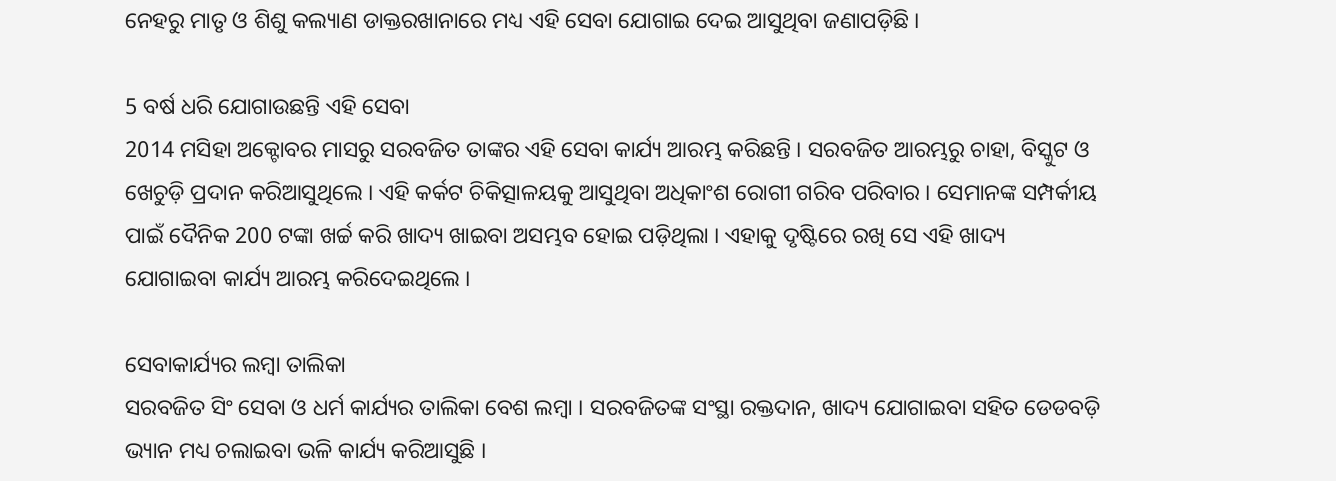ନେହରୁ ମାତୃ ଓ ଶିଶୁ କଲ୍ୟାଣ ଡାକ୍ତରଖାନାରେ ମଧ୍ୟ ଏହି ସେବା ଯୋଗାଇ ଦେଇ ଆସୁଥିବା ଜଣାପଡ଼ିଛି ।

5 ବର୍ଷ ଧରି ଯୋଗାଉଛନ୍ତି ଏହି ସେବା
2014 ମସିହା ଅକ୍ଟୋବର ମାସରୁ ସରବଜିତ ତାଙ୍କର ଏହି ସେବା କାର୍ଯ୍ୟ ଆରମ୍ଭ କରିଛନ୍ତି । ସରବଜିତ ଆରମ୍ଭରୁ ଚାହା, ବିସ୍କୁଟ ଓ ଖେଚୁଡ଼ି ପ୍ରଦାନ କରିଆସୁଥିଲେ । ଏହି କର୍କଟ ଚିକିତ୍ସାଳୟକୁ ଆସୁଥିବା ଅଧିକାଂଶ ରୋଗୀ ଗରିବ ପରିବାର । ସେମାନଙ୍କ ସମ୍ପର୍କୀୟ ପାଇଁ ଦୈନିକ 200 ଟଙ୍କା ଖର୍ଚ୍ଚ କରି ଖାଦ୍ୟ ଖାଇବା ଅସମ୍ଭବ ହୋଇ ପଡ଼ିଥିଲା । ଏହାକୁ ଦୃଷ୍ଟିରେ ରଖି ସେ ଏହି ଖାଦ୍ୟ ଯୋଗାଇବା କାର୍ଯ୍ୟ ଆରମ୍ଭ କରିଦେଇଥିଲେ ।

ସେବାକାର୍ଯ୍ୟର ଲମ୍ବା ତାଲିକା
ସରବଜିତ ସିଂ ସେବା ଓ ଧର୍ମ କାର୍ଯ୍ୟର ତାଲିକା ବେଶ ଲମ୍ବା । ସରବଜିତଙ୍କ ସଂସ୍ଥା ରକ୍ତଦାନ, ଖାଦ୍ୟ ଯୋଗାଇବା ସହିତ ଡେଡବଡ଼ି ଭ୍ୟାନ ମଧ୍ୟ ଚଲାଇବା ଭଳି କାର୍ଯ୍ୟ କରିଆସୁଛି ।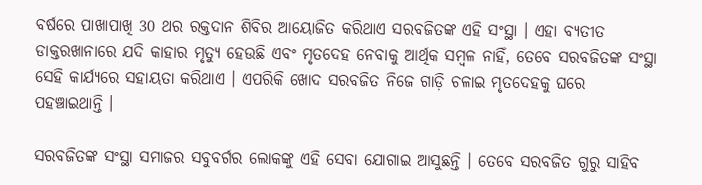ବର୍ଷରେ ପାଖାପାଖି 30 ଥର ରକ୍ତଦାନ ଶିବିର ଆୟୋଜିତ କରିଥାଏ ସରବଜିତଙ୍କ ଏହି ସଂସ୍ଥା । ଏହା ବ୍ୟତୀତ ଡାକ୍ତରଖାନାରେ ଯଦି କାହାର ମୃତ୍ୟୁ ହେଉଛି ଏବଂ ମୃତଦେହ ନେବାକୁ ଆର୍ଥିକ ସମ୍ବଳ ନାହିଁ, ତେବେ ସରବଜିତଙ୍କ ସଂସ୍ଥା ସେହି କାର୍ଯ୍ୟରେ ସହାୟତା କରିଥାଏ । ଏପରିକି ଖୋଦ ସରବଜିତ ନିଜେ ଗାଡ଼ି ଚଳାଇ ମୃତଦେହକୁ ଘରେ ପହଞ୍ଚାଇଥାନ୍ତି ।

ସରବଜିତଙ୍କ ସଂସ୍ଥା ସମାଜର ସବୁବର୍ଗର ଲୋକଙ୍କୁ ଏହି ସେବା ଯୋଗାଇ ଆସୁଛନ୍ତି । ତେବେ ସରବଜିତ ଗୁରୁ ସାହିବ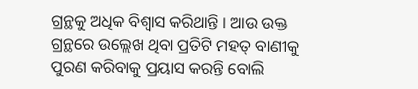ଗ୍ରନ୍ଥକୁ ଅଧିକ ବିଶ୍ବାସ କରିଥାନ୍ତି । ଆଉ ଉକ୍ତ ଗ୍ରନ୍ଥରେ ଉଲ୍ଲେଖ ଥିବା ପ୍ରତିଟି ମହତ୍‌ ବାଣୀକୁ ପୁରଣ କରିବାକୁ ପ୍ରୟାସ କରନ୍ତି ବୋଲି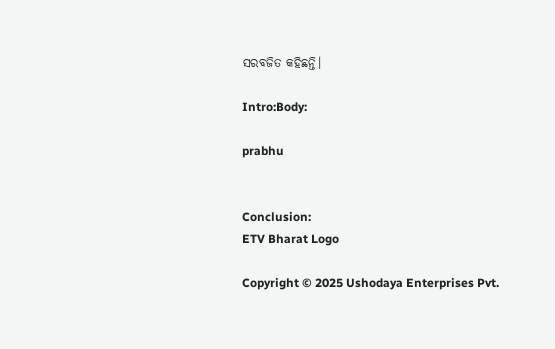ସରବଜିତ କହିଛନ୍ତି।

Intro:Body:

prabhu


Conclusion:
ETV Bharat Logo

Copyright © 2025 Ushodaya Enterprises Pvt.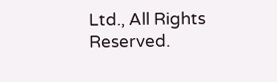Ltd., All Rights Reserved.